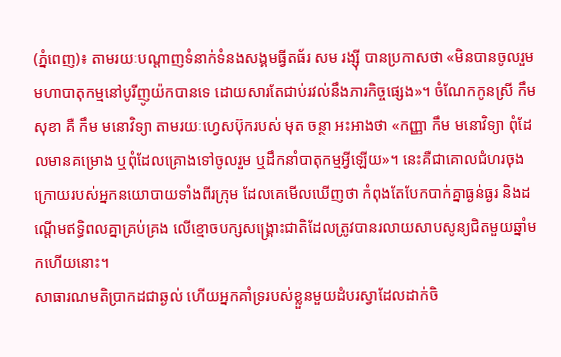(ភ្នំពេញ)៖ តាមរយៈបណ្តាញទំនាក់ទំនងសង្គមធ្វីតធ័រ សម រង្ស៊ី បានប្រកាសថា «មិនបានចូលរួមមហាបាតុកម្មនៅបូរីញូយ៉កបានទេ ដោយសារតែជាប់រវល់នឹងភារកិច្ចផ្សេង»។ ចំណែកកូនស្រី កឹម សុខា គឺ កឹម មនោវិទ្យា តាមរយៈហ្វេសប៊ុករបស់ មុត ចន្ថា អះអាងថា «កញ្ញា កឹម មនោវិទ្យា ពុំដែលមានគម្រោង ឬពុំដែលគ្រោងទៅចូលរួម ឬដឹកនាំបាតុកម្មអ្វីឡើយ»។ នេះគឺជាគោលជំហរចុងក្រោយរបស់អ្នកនយោបាយទាំងពីរក្រុម ដែលគេមើលឃើញថា កំពុងតែបែកបាក់គ្នាធ្ងន់ធ្ងរ និងដណ្តើមឥទ្ធិពលគ្នាគ្រប់គ្រង លើខ្មោចបក្សសង្គ្រោះជាតិដែលត្រូវបានរលាយសាបសូន្យជិតមួយឆ្នាំមកហើយនោះ។
សាធារណមតិប្រាកដជាឆ្ងល់ ហើយអ្នកគាំទ្ររបស់ខ្លួនមួយដំបរស្វាដែលដាក់ចិ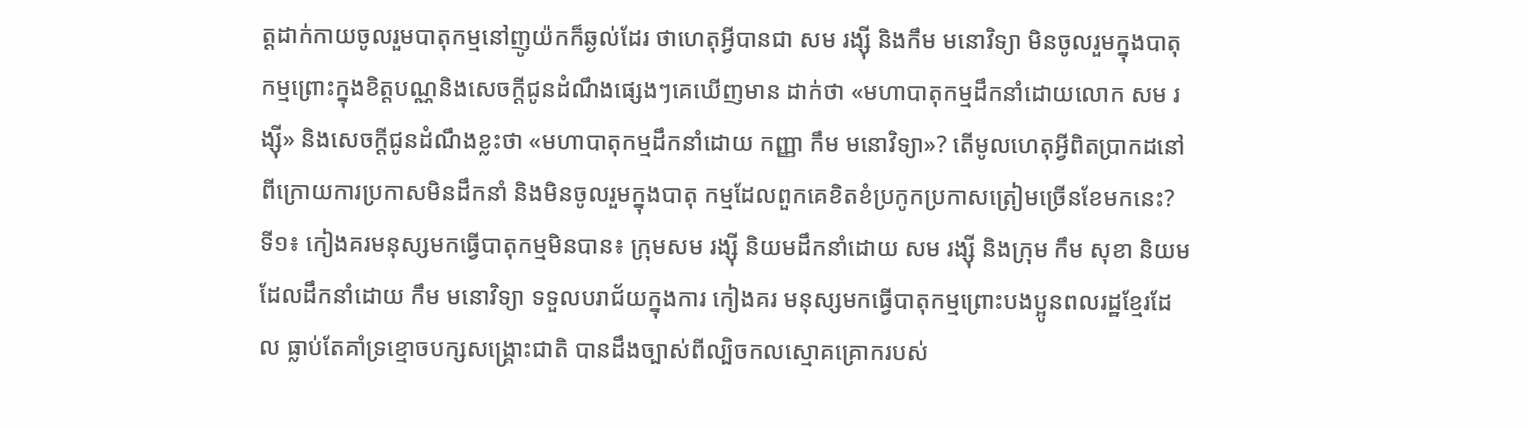ត្តដាក់កាយចូលរួមបាតុកម្មនៅញូយ៉កក៏ឆ្ងល់ដែរ ថាហេតុអ្វីបានជា សម រង្ស៊ី និងកឹម មនោវិទ្យា មិនចូលរួមក្នុងបាតុកម្មព្រោះក្នុងខិត្តបណ្ណនិងសេចក្តីជូនដំណឹងផ្សេងៗគេឃើញមាន ដាក់ថា «មហាបាតុកម្មដឹកនាំដោយលោក សម រង្ស៊ី» និងសេចក្តីជូនដំណឹងខ្លះថា «មហាបាតុកម្មដឹកនាំដោយ កញ្ញា កឹម មនោវិទ្យា»? តើមូលហេតុអ្វីពិតប្រាកដនៅពីក្រោយការប្រកាសមិនដឹកនាំ និងមិនចូលរួមក្នុងបាតុ កម្មដែលពួកគេខិតខំប្រកូកប្រកាសត្រៀមច្រើនខែមកនេះ?
ទី១៖ កៀងគរមនុស្សមកធ្វើបាតុកម្មមិនបាន៖ ក្រុមសម រង្ស៊ី និយមដឹកនាំដោយ សម រង្ស៊ី និងក្រុម កឹម សុខា និយមដែលដឹកនាំដោយ កឹម មនោវិទ្យា ទទួលបរាជ័យក្នុងការ កៀងគរ មនុស្សមកធ្វើបាតុកម្មព្រោះបងប្អូនពលរដ្ឋខ្មែរដែល ធ្លាប់តែគាំទ្រខ្មោចបក្សសង្គ្រោះជាតិ បានដឹងច្បាស់ពីល្បិចកលស្មោគគ្រោករបស់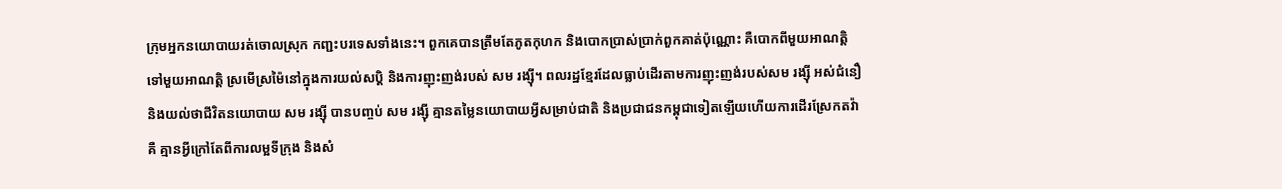ក្រុមអ្នកនយោបាយរត់ចោលស្រុក កញ្ជះបរទេសទាំងនេះ។ ពួកគេបានត្រឹមតែភូតកុហក និងបោកប្រាស់ប្រាក់ពួកគាត់ប៉ុណ្ណោះ គឺបោកពីមួយអាណត្តិទៅមួយអាណត្តិ ស្រមើស្រម៉ៃនៅក្នុងការយល់សប្តិ និងការញុះញង់របស់ សម រង្ស៊ី។ ពលរដ្ឋខ្មែរដែលធ្លាប់ដើរតាមការញុះញង់របស់សម រង្ស៊ី អស់ជំនឿនិងយល់ថាជីវិតនយោបាយ សម រង្ស៊ី បានបញ្ចប់ សម រង្ស៊ី គ្មានតម្លៃនយោបាយអ្វីសម្រាប់ជាតិ និងប្រជាជនកម្ពុជាទៀតឡើយហើយការដើរស្រែកតវ៉ាគឺ គ្មានអ្វីក្រៅតែពីការលម្អទីក្រុង និងសំ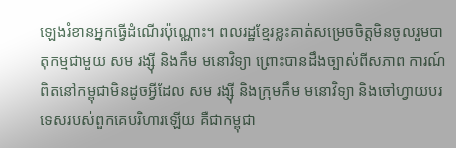ឡេងរំខានអ្នកធ្វើដំណើរប៉ុណ្ណោះ។ ពលរដ្ឋខ្មែរខ្លះគាត់សម្រេចចិត្តមិនចូលរួមបាតុកម្មជាមួយ សម រង្ស៊ី និងកឹម មនោវិទ្យា ព្រោះបានដឹងច្បាស់ពីសភាព ការណ៍ពិតនៅកម្ពុជាមិនដូចអ្វីដែល សម រង្ស៊ី និងក្រុមកឹម មនោវិទ្យា និងចៅហ្វាយបរទេសរបស់ពួកគេបរិហារឡើយ គឺជាកម្ពុជា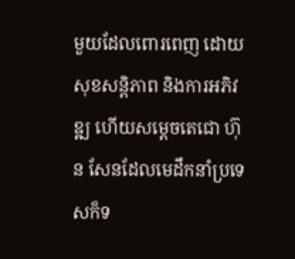មួយដែលពោរពេញ ដោយសុខសន្តិភាព និងការអភិវឌ្ឍ ហើយសម្តេចតេជោ ហ៊ុន សែនដែលមេដឹកនាំប្រទេសក៏ទ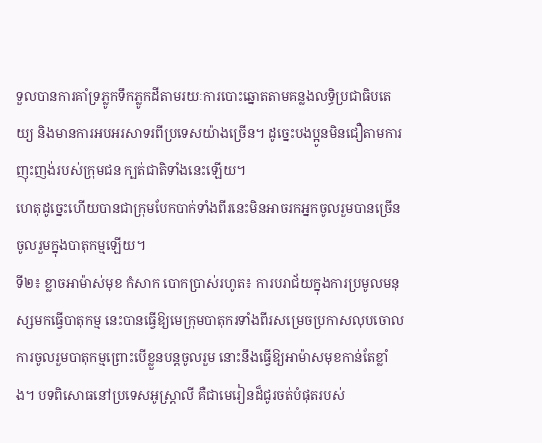ទួលបានការគាំទ្រភ្លូកទឹកភ្លូកដីតាមរយៈការបោះឆ្នោតតាមគន្លងលទ្ធិប្រជាធិបតេយ្យ និងមានការអបអរសាទរពីប្រទេសយ៉ាងច្រើន។ ដូច្នេះបងប្អូនមិនជឿតាមការញុះញង់របស់ក្រុមជន ក្បត់ជាតិទាំងនេះឡើយ។
ហេតុដូច្នេះហើយបានជាក្រុមបែកបាក់ទាំងពីរនេះមិនអាចរកអ្នកចូលរួមបានច្រើន ចូលរួមក្នុងបាតុកម្មឡើយ។
ទី២៖ ខ្លាចអាម៉ាស់មុខ កំសាក បោកប្រាស់រហូត៖ ការបរាជ័យក្នុងការប្រមូលមនុស្សមកធ្វើបាតុកម្ម នេះបានធ្វើឱ្យមេក្រុមបាតុករទាំងពីរសម្រេចប្រកាសលុបចោល ការចូលរួមបាតុកម្មព្រោះបើខ្លួនបន្តចូលរួម នោះនឹងធ្វើឱ្យអាម៉ាសមុខកាន់តែខ្លាំង។ បទពិសោធនៅប្រទេសអូស្ត្រាលី គឺជាមេរៀនដ៏ជូរចត់បំផុតរបស់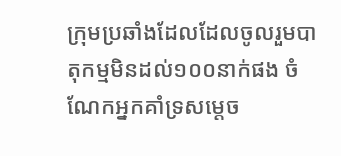ក្រុមប្រឆាំងដែលដែលចូលរួមបាតុកម្មមិនដល់១០០នាក់ផង ចំណែកអ្នកគាំទ្រសម្តេច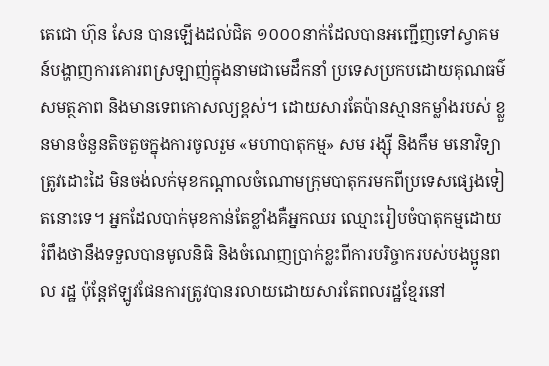តេជោ ហ៊ុន សែន បានឡើងដល់ជិត ១០០០នាក់ដែលបានអញ្ជើញទៅស្វាគមន៍បង្ហាញការគោរពស្រឡាញ់ក្នុងនាមជាមេដឹកនាំ ប្រទេសប្រកបដោយគុណធម៌ សមត្ថភាព និងមានទេពកោសល្យខ្ពស់។ ដោយសារតែប៉ានស្មានកម្លាំងរបស់ ខ្លួនមានចំនួនតិចតួចក្នុងការចូលរួម «មហាបាតុកម្ម» សម រង្ស៊ី និងកឹម មនោវិទ្យា ត្រូវដោះដៃ មិនចង់លក់មុខកណ្តាលចំណោមក្រុមបាតុករមកពីប្រទេសផ្សេងទៀតនោះទេ។ អ្នកដែលបាក់មុខកាន់តែខ្លាំងគឺអ្នកឈរ ឈ្មោះរៀបចំបាតុកម្មដោយរំពឹងថានឹងទទួលបានមូលនិធិ និងចំណេញប្រាក់ខ្លះពីការបរិច្ចាករបស់បងប្អូនពល រដ្ឋ ប៉ុន្តែឥឡូវផែនការត្រូវបានរលាយដោយសារតែពលរដ្ឋខ្មែរនៅ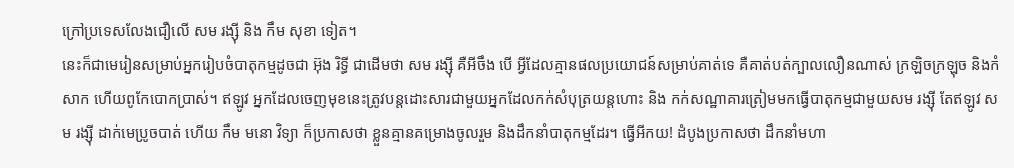ក្រៅប្រទេសលែងជឿលើ សម រង្ស៊ី និង កឹម សុខា ទៀត។
នេះក៏ជាមេរៀនសម្រាប់អ្នករៀបចំបាតុកម្មដូចជា អ៊ុង រិទ្ធី ជាដើមថា សម រង្ស៊ី គឺអីចឹង បើ អ្វីដែលគ្មានផលប្រយោជន៍សម្រាប់គាត់ទេ គឺគាត់បត់ក្បាលលឿនណាស់ ក្រឡិចក្រឡុច និងកំសាក ហើយពូកែបោកប្រាស់។ ឥឡូវ អ្នកដែលចេញមុខនេះត្រូវបន្តដោះសារជាមួយអ្នកដែលកក់សំបុត្រយន្តហោះ និង កក់សណ្ឋាគារត្រៀមមកធ្វើបាតុកម្មជាមួយសម រង្ស៊ី តែឥឡូវ សម រង្ស៊ី ដាក់មេប្រូចបាត់ ហើយ កឹម មនោ វិទ្យា ក៏ប្រកាសថា ខ្លួនគ្មានគម្រោងចូលរួម និងដឹកនាំបាតុកម្មដែរ។ ធ្វើអីកយ! ដំបូងប្រកាសថា ដឹកនាំមហា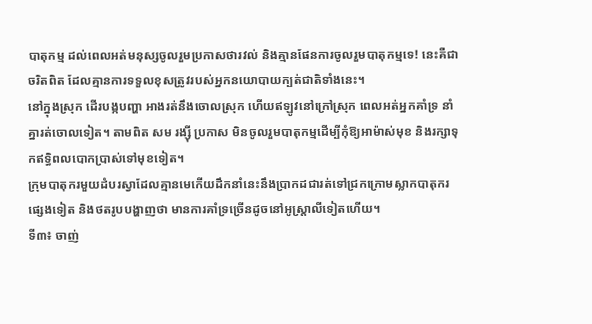បាតុកម្ម ដល់ពេលអត់មនុស្សចូលរួមប្រកាសថារវល់ និងគ្មានផែនការចូលរួមបាតុកម្មទេ! នេះគឺជាចរិតពិត ដែលគ្មានការទទួលខុសត្រូវរបស់អ្នកនយោបាយក្បត់ជាតិទាំងនេះ។
នៅក្នុងស្រុក ដើរបង្កបញ្ហា អាងរត់នឹងចោលស្រុក ហើយឥឡូវនៅក្រៅស្រុក ពេលអត់អ្នកគាំទ្រ នាំគ្នារត់ចោលទៀត។ តាមពិត សម រង្ស៊ី ប្រកាស មិនចូលរួមបាតុកម្មដើម្បីកុំឱ្យអាម៉ាស់មុខ និងរក្សាទុកឥទ្ធិពលបោកប្រាស់ទៅមុខទៀត។
ក្រុមបាតុករមួយដំបរស្វាដែលគ្មានមេកើយដឹកនាំនេះនឹងប្រាកដជារត់ទៅជ្រកក្រោមស្លាកបាតុករផ្សេងទៀត និងថតរូបបង្ហាញថា មានការគាំទ្រច្រើនដូចនៅអូស្ត្រាលីទៀតហើយ។
ទី៣៖ ចាញ់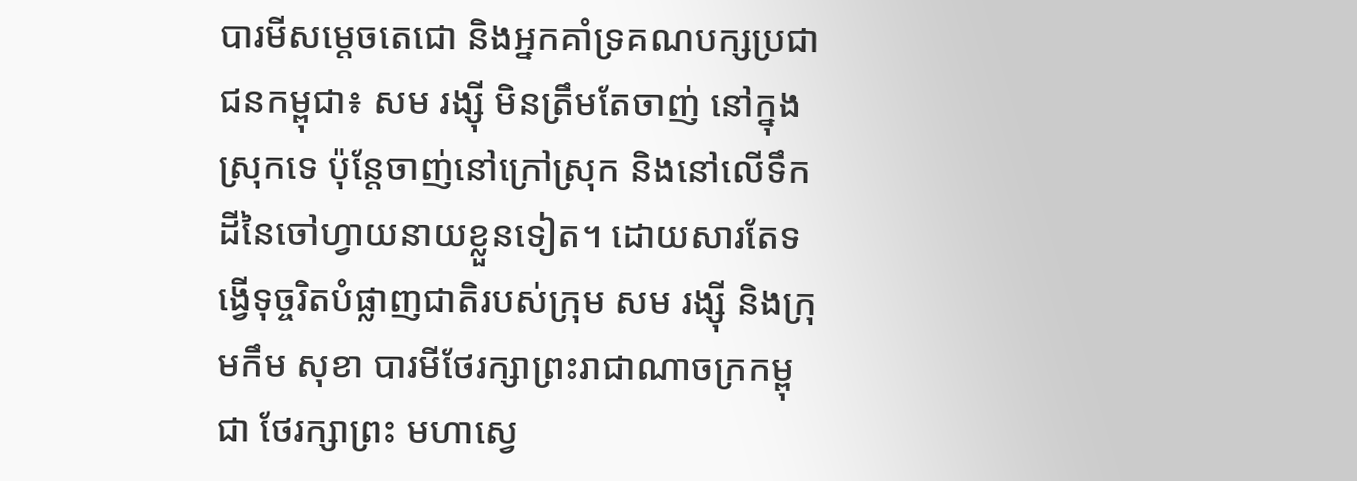បារមីសម្តេចតេជោ និងអ្នកគាំទ្រគណបក្សប្រជាជនកម្ពុជា៖ សម រង្ស៊ី មិនត្រឹមតែចាញ់ នៅក្នុងស្រុកទេ ប៉ុន្តែចាញ់នៅក្រៅស្រុក និងនៅលើទឹកដីនៃចៅហ្វាយនាយខ្លួនទៀត។ ដោយសារតែទង្វើទុច្ចរិតបំផ្លាញជាតិរបស់ក្រុម សម រង្ស៊ី និងក្រុមកឹម សុខា បារមីថែរក្សាព្រះរាជាណាចក្រកម្ពុជា ថែរក្សាព្រះ មហាស្វេ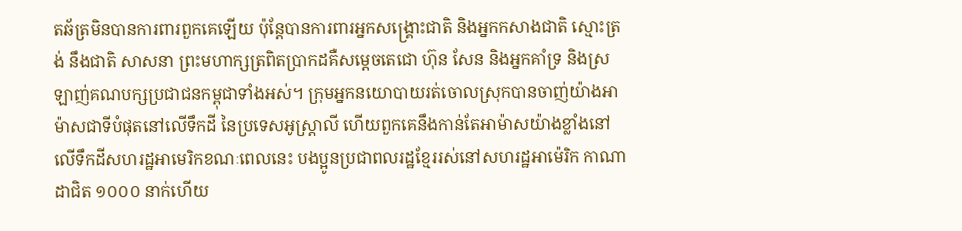តឆ័ត្រមិនបានការពារពួកគេឡើយ ប៉ុន្តែបានការពារអ្នកសង្គ្រោះជាតិ និងអ្នកកសាងជាតិ ស្មោះត្រង់ នឹងជាតិ សាសនា ព្រះមហាក្សត្រពិតប្រាកដគឺសម្តេចតេជោ ហ៊ុន សែន និងអ្នកគាំទ្រ និងស្រឡាញ់គណបក្សប្រជាជនកម្ពុជាទាំងអស់។ ក្រុមអ្នកនយោបាយរត់ចោលស្រុកបានចាញ់យ៉ាងអាម៉ាសជាទីបំផុតនៅលើទឹកដី នៃប្រទេសអូស្ត្រាលី ហើយពួកគេនឹងកាន់តែអាម៉ាសយ៉ាងខ្លាំងនៅលើទឹកដីសហរដ្ឋអាមេរិកខណៈពេលនេះ បងប្អូនប្រជាពលរដ្ឋខ្មែររស់នៅសហរដ្ឋអាម៉េរិក កាណាដាជិត ១០០០ នាក់ហើយ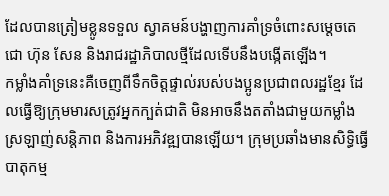ដែលបានត្រៀមខ្លូនទទួល ស្វាគមន៍បង្ហាញការគាំទ្រចំពោះសម្តេចតេជោ ហ៊ុន សែន និងរាជរដ្ឋាភិបាលថ្មីដែលទើបនឹងបង្កើតឡើង។
កម្លាំងគាំទ្រនេះគឺចេញពីទឹកចិត្តផ្ទាល់របស់បងប្អូនប្រជាពលរដ្ឋខ្មែរ ដែលធ្វើឱ្យក្រុមមារសត្រូវអ្នកក្បត់ជាតិ មិនអាចនឹងតតាំងជាមួយកម្លាំងស្រឡាញ់សន្តិភាព និងការអភិវឌ្ឍបានឡើយ។ ក្រុមប្រឆាំងមានសិទ្ធិធ្វើបាតុកម្ម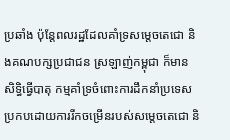ប្រឆាំង ប៉ុន្តែពលរដ្ឋដែលគាំទ្រសម្តេចតេជោ និងគណបក្សប្រជាជន ស្រឡាញ់កម្ពុជា ក៏មានសិទ្ធិធ្វើបាតុ កម្មគាំទ្រចំពោះការដឹកនាំប្រទេស ប្រកបដោយការរីកចម្រើនរបស់សម្តេចតេជោ និ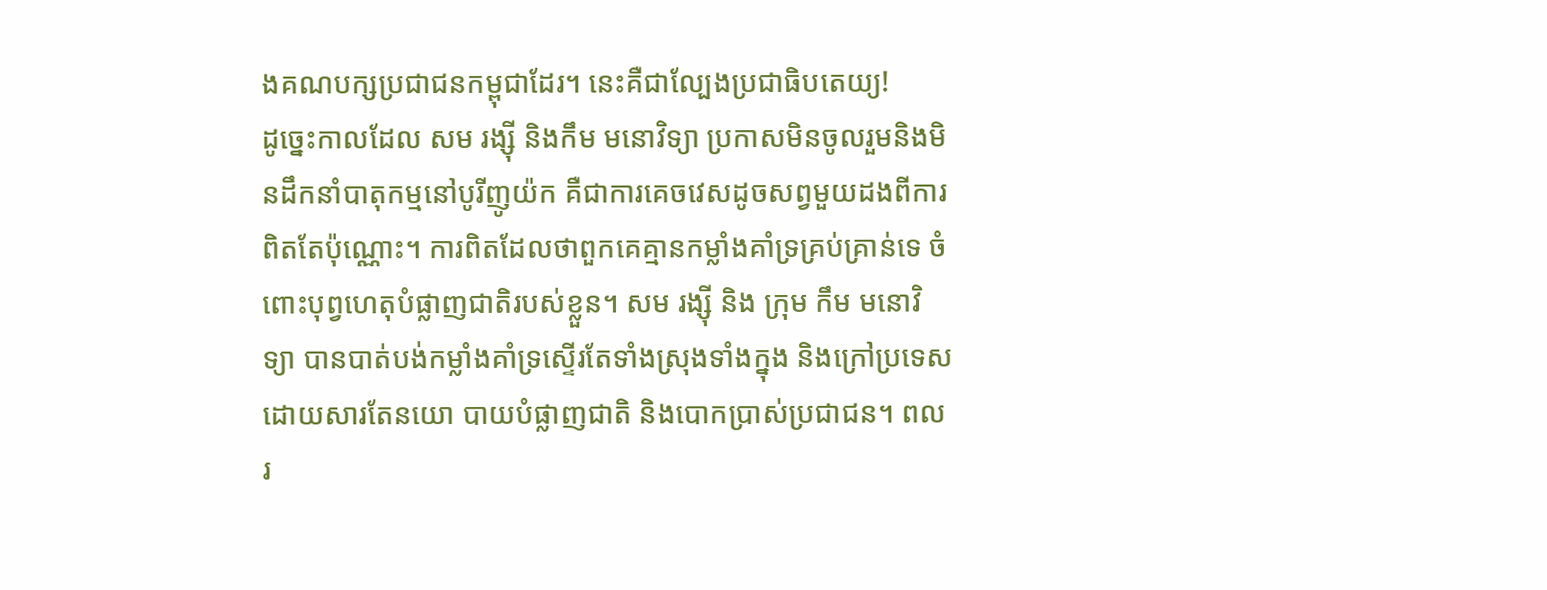ងគណបក្សប្រជាជនកម្ពុជាដែរ។ នេះគឺជាល្បែងប្រជាធិបតេយ្យ!
ដូច្នេះកាលដែល សម រង្ស៊ី និងកឹម មនោវិទ្យា ប្រកាសមិនចូលរួមនិងមិនដឹកនាំបាតុកម្មនៅបូរីញូយ៉ក គឺជាការគេចវេសដូចសព្វមួយដងពីការពិតតែប៉ុណ្ណោះ។ ការពិតដែលថាពួកគេគ្មានកម្លាំងគាំទ្រគ្រប់គ្រាន់ទេ ចំពោះបុព្វហេតុបំផ្លាញជាតិរបស់ខ្លួន។ សម រង្ស៊ី និង ក្រុម កឹម មនោវិទ្យា បានបាត់បង់កម្លាំងគាំទ្រស្ទើរតែទាំងស្រុងទាំងក្នុង និងក្រៅប្រទេសដោយសារតែនយោ បាយបំផ្លាញជាតិ និងបោកប្រាស់ប្រជាជន។ ពលរ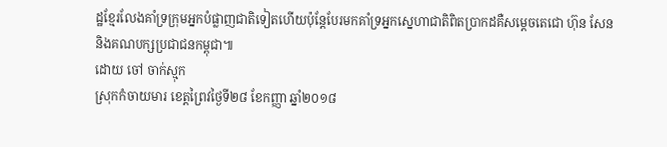ដ្ឋខ្មែរលែងគាំទ្រក្រុមអ្នកបំផ្លាញជាតិទៀតហើយប៉ុន្តែបែរមកគាំទ្រអ្នកស្នេហាជាតិពិតប្រាកដគឺសម្តេចតេជោ ហ៊ុន សែន និងគណបក្សប្រជាជនកម្ពុជា៕
ដោយ ចៅ ចាក់ស្មុក
ស្រុកកំចាយមារ ខេត្តព្រៃវថ្ងៃទី២៨ ខែកញ្ញា ឆ្នាំ២០១៨